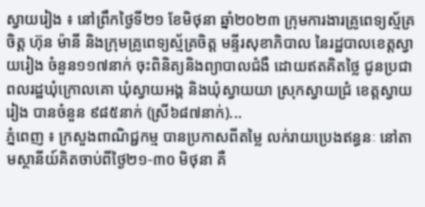ស្វាយរៀង ៖ នៅព្រឹកថ្ងៃទី២១ ខែមិថុនា ឆ្នាំ២០២៣ ក្រុមការងារគ្រូពេទ្យស្ម័គ្រចិត្ត ហ៊ុន ម៉ានី និងក្រុមគ្រូពេទ្យស្ម័គ្រចិត្ត មន្ទីរសុខាភិបាល នៃរដ្ឋបាលខេត្តស្វាយរៀង ចំនួន១១៧នាក់ ចុះពិនិត្យនិងព្យាបាលជំងឺ ដោយឥតគិតថ្លៃ ជូនប្រជាពលរដ្ឋឃុំក្រោលគោ ឃុំស្វាយអង្គ និងឃុំស្វាយយា ស្រុកស្វាយជ្រំ ខេត្តស្វាយរៀង បានចំនួន ៩៨៥នាក់ (ស្រី៦៨៧នាក់)...
ភ្នំពេញ ៖ ក្រសួងពាណិជ្ជកម្ម បានប្រកាសពីតម្លៃ លក់រាយប្រេងឥន្ធនៈ នៅតាមស្ថានីយ៍គិតចាប់ពីថ្ងៃ២១-៣០ មិថុនា គឺ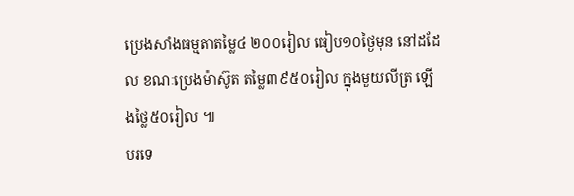ប្រេងសាំងធម្មតាតម្លៃ៤ ២០០រៀល ធៀប១០ថ្ងៃមុន នៅដដែល ខណៈប្រេងម៉ាស៊ូត តម្លៃ៣៩៥០រៀល ក្នុងមួយលីត្រ ឡើងថ្លៃ៥០រៀល ៕
បរទេ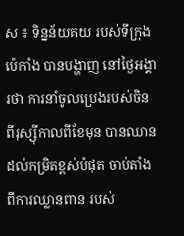ស ៖ ទិន្នន័យគយ របស់ទីក្រុងប៉េកាំង បានបង្ហាញ នៅថ្ងៃអង្គារថា ការនាំចូលប្រេងរបស់ចិន ពីរុស្ស៊ីកាលពីខែមុន បានឈានដល់កម្រិតខ្ពស់បំផុត ចាប់តាំងពីការឈ្លានពាន របស់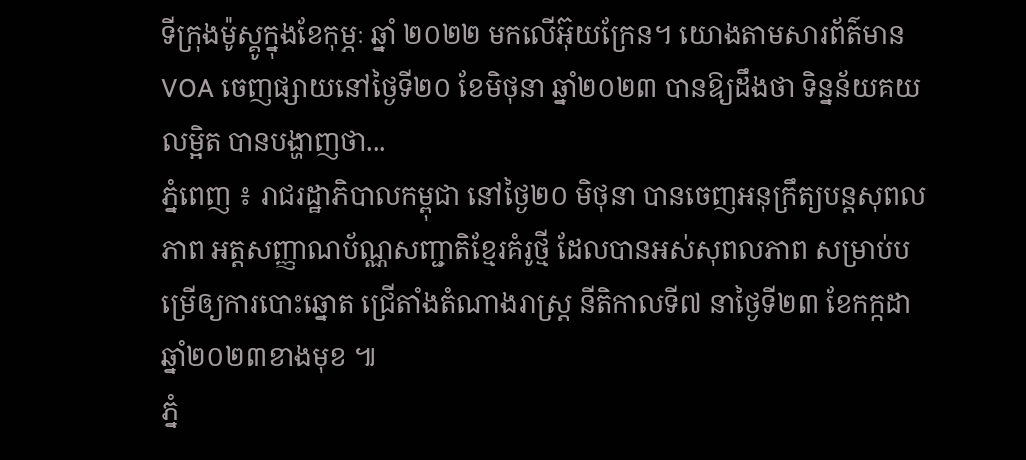ទីក្រុងម៉ូស្គូក្នុងខែកុម្ភៈ ឆ្នាំ ២០២២ មកលើអ៊ុយក្រែន។ យោងតាមសារព័ត៌មាន VOA ចេញផ្សាយនៅថ្ងៃទី២០ ខែមិថុនា ឆ្នាំ២០២៣ បានឱ្យដឹងថា ទិន្នន័យគយលម្អិត បានបង្ហាញថា...
ភ្នំពេញ ៖ រាជរដ្ឋាភិបាលកម្ពុជា នៅថ្ងៃ២០ មិថុនា បានចេញអនុក្រឹត្យបន្តសុពលភាព អត្តសញ្ញាណប័ណ្ណសញ្ជាតិខ្មែរគំរូថ្មី ដែលបានអស់សុពលភាព សម្រាប់បម្រើឲ្យការបោះឆ្នោត ជ្រើតាំងតំណាងរាស្រ្ត នីតិកាលទី៧ នាថ្ងៃទី២៣ ខែកក្កដា ឆ្នាំ២០២៣ខាងមុខ ៕
ភ្នំ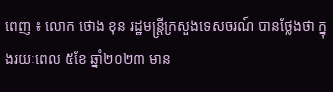ពេញ ៖ លោក ថោង ខុន រដ្ឋមន្ត្រីក្រសួងទេសចរណ៍ បានថ្លែងថា ក្នុងរយៈពេល ៥ខែ ឆ្នាំ២០២៣ មាន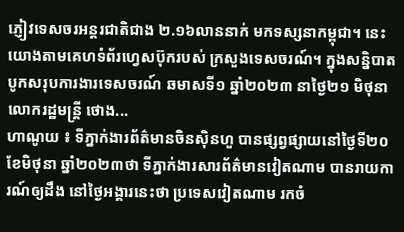ភ្ញៀវទេសចរអន្តរជាតិជាង ២.១៦លាននាក់ មកទស្សនាកម្ពុជា។ នេះយោងតាមគេហទំព័រហ្វេសប៊ុករបស់ ក្រសួងទេសចរណ៍។ ក្នុងសន្និបាតបូកសរុបការងារទេសចរណ៍ ឆមាសទី១ ឆ្នាំ២០២៣ នាថ្ងៃ២១ មិថុនា លោករដ្ឋមន្ដ្រី ថោង...
ហាណូយ ៖ ទីភ្នាក់ងារព័ត៌មានចិនស៊ិនហួ បានផ្សព្វផ្សាយនៅថ្ងៃទី២០ ខែមិថុនា ឆ្នាំ២០២៣ថា ទីភ្នាក់ងារសារព័ត៌មានវៀតណាម បានរាយការណ៍ឲ្យដឹង នៅថ្ងៃអង្គារនេះថា ប្រទេសវៀតណាម រកចំ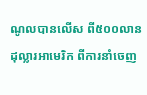ណូលបានលើស ពី៥០០លានដុល្លារអាមេរិក ពីការនាំចេញ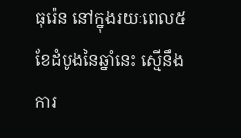ធុរ៉េន នៅក្នុងរយៈពេល៥ខែដំបូងនៃឆ្នាំនេះ ស្មើនឹងការ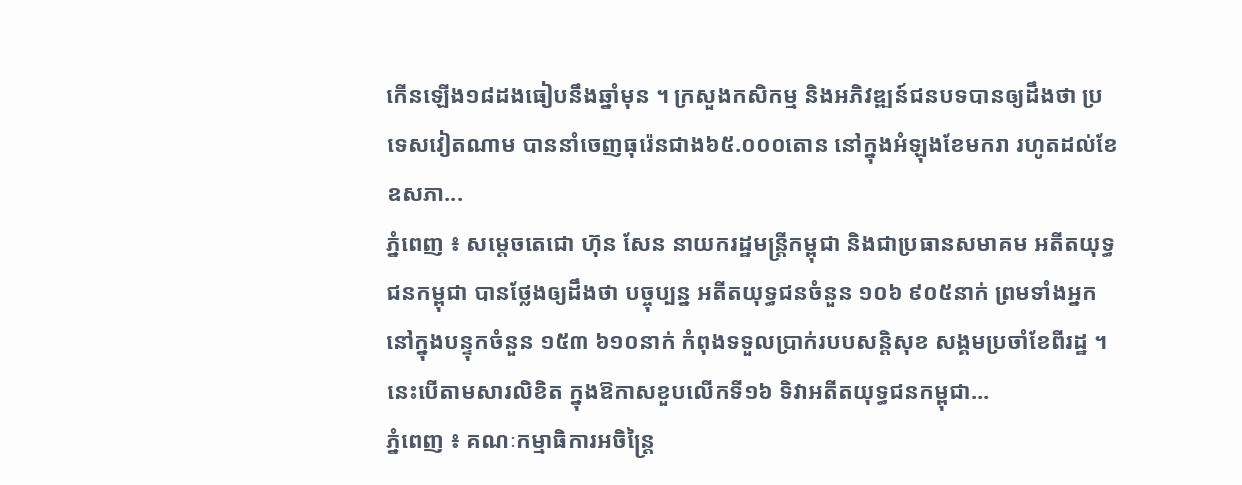កើនឡើង១៨ដងធៀបនឹងឆ្នាំមុន ។ ក្រសួងកសិកម្ម និងអភិវឌ្ឍន៍ជនបទបានឲ្យដឹងថា ប្រទេសវៀតណាម បាននាំចេញធុរ៉េនជាង៦៥.០០០តោន នៅក្នុងអំឡុងខែមករា រហូតដល់ខែឧសភា...
ភ្នំពេញ ៖ សម្ដេចតេជោ ហ៊ុន សែន នាយករដ្ឋមន្ត្រីកម្ពុជា និងជាប្រធានសមាគម អតីតយុទ្ធជនកម្ពុជា បានថ្លែងឲ្យដឹងថា បច្ចុប្បន្ន អតីតយុទ្ធជនចំនួន ១០៦ ៩០៥នាក់ ព្រមទាំងអ្នកនៅក្នុងបន្ទុកចំនួន ១៥៣ ៦១០នាក់ កំពុងទទួលប្រាក់របបសន្តិសុខ សង្គមប្រចាំខែពីរដ្ឋ ។ នេះបើតាមសារលិខិត ក្នុងឱកាសខួបលើកទី១៦ ទិវាអតីតយុទ្ធជនកម្ពុជា...
ភ្នំពេញ ៖ គណៈកម្មាធិការអចិន្រ្តៃ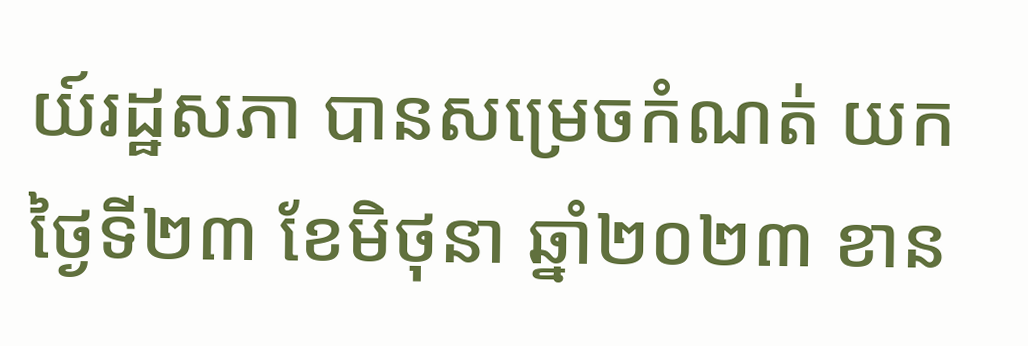យ៍រដ្ឋសភា បានសម្រេចកំណត់ យកថ្ងៃទី២៣ ខែមិថុនា ឆ្នាំ២០២៣ ខាន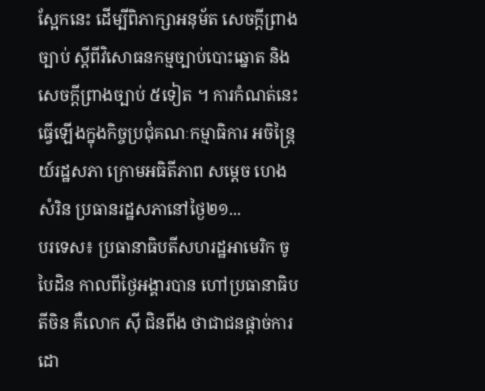ស្អែកនេះ ដើម្បីពិភាក្សាអនុម័ត សេចក្តីព្រាងច្បាប់ ស្តីពីវិសោធនកម្មច្បាប់បោះឆ្នោត និងសេចក្តីព្រាងច្បាប់ ៥ទៀត ។ ការកំណត់នេះ ធ្វើឡើងក្នុងកិច្ចប្រជុំគណៈកម្មាធិការ អចិន្រ្តៃយ៍រដ្ឋសភា ក្រោមអធិតីភាព សម្តេច ហេង សំរិន ប្រធានរដ្ឋសភានៅថ្ងៃ២១...
បរទេស៖ ប្រធានាធិបតីសហរដ្ឋអាមេរិក ចូ បៃដិន កាលពីថ្ងៃអង្គារបាន ហៅប្រធានាធិបតីចិន គឺលោក ស៊ី ជិនពីង ថាជាជនផ្តាច់ការ ដោ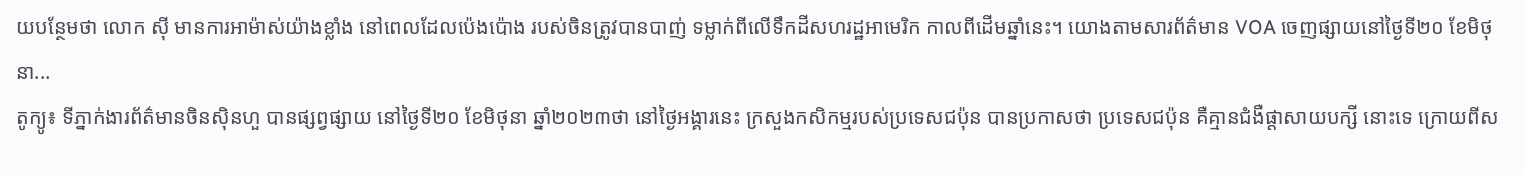យបន្ថែមថា លោក ស៊ី មានការអាម៉ាស់យ៉ាងខ្លាំង នៅពេលដែលប៉េងប៉ោង របស់ចិនត្រូវបានបាញ់ ទម្លាក់ពីលើទឹកដីសហរដ្ឋអាមេរិក កាលពីដើមឆ្នាំនេះ។ យោងតាមសារព័ត៌មាន VOA ចេញផ្សាយនៅថ្ងៃទី២០ ខែមិថុនា...
តូក្យូ៖ ទីភ្នាក់ងារព័ត៌មានចិនស៊ិនហួ បានផ្សព្វផ្សាយ នៅថ្ងៃទី២០ ខែមិថុនា ឆ្នាំ២០២៣ថា នៅថ្ងៃអង្គារនេះ ក្រសួងកសិកម្មរបស់ប្រទេសជប៉ុន បានប្រកាសថា ប្រទេសជប៉ុន គឺគ្មានជំងឺផ្តាសាយបក្សី នោះទេ ក្រោយពីស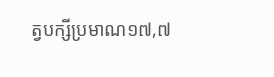ត្វបក្សីប្រមាណ១៧,៧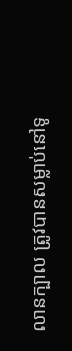លានក្បាល ត្រូវបានសម្លាប់នៅទូ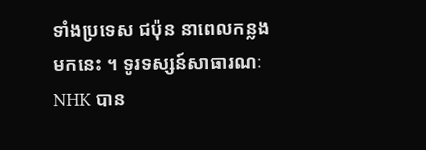ទាំងប្រទេស ជប៉ុន នាពេលកន្លងមកនេះ ។ ទូរទស្សន៍សាធារណៈ NHK បាន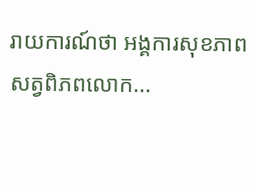រាយការណ៍ថា អង្គការសុខភាព សត្វពិភពលោក...